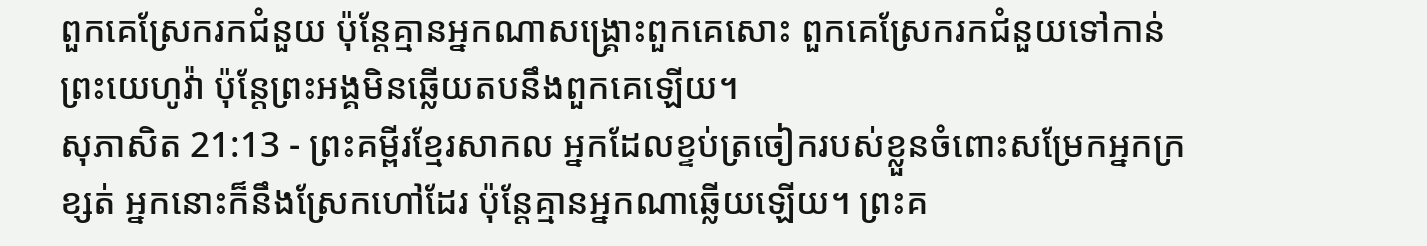ពួកគេស្រែករកជំនួយ ប៉ុន្តែគ្មានអ្នកណាសង្គ្រោះពួកគេសោះ ពួកគេស្រែករកជំនួយទៅកាន់ព្រះយេហូវ៉ា ប៉ុន្តែព្រះអង្គមិនឆ្លើយតបនឹងពួកគេឡើយ។
សុភាសិត 21:13 - ព្រះគម្ពីរខ្មែរសាកល អ្នកដែលខ្ទប់ត្រចៀករបស់ខ្លួនចំពោះសម្រែកអ្នកក្រខ្សត់ អ្នកនោះក៏នឹងស្រែកហៅដែរ ប៉ុន្តែគ្មានអ្នកណាឆ្លើយឡើយ។ ព្រះគ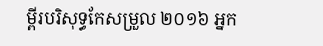ម្ពីរបរិសុទ្ធកែសម្រួល ២០១៦ អ្នក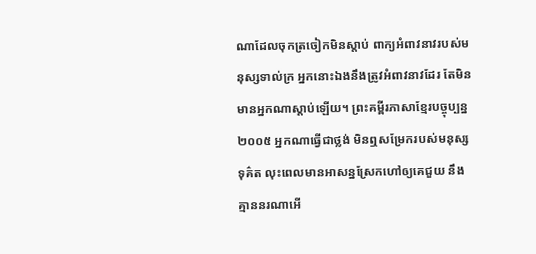ណាដែលចុកត្រចៀកមិនស្តាប់ ពាក្យអំពាវនាវរបស់មនុស្សទាល់ក្រ អ្នកនោះឯងនឹងត្រូវអំពាវនាវដែរ តែមិនមានអ្នកណាស្តាប់ឡើយ។ ព្រះគម្ពីរភាសាខ្មែរបច្ចុប្បន្ន ២០០៥ អ្នកណាធ្វើជាថ្លង់ មិនឮសម្រែករបស់មនុស្សទុគ៌ត លុះពេលមានអាសន្នស្រែកហៅឲ្យគេជួយ នឹងគ្មាននរណាអើ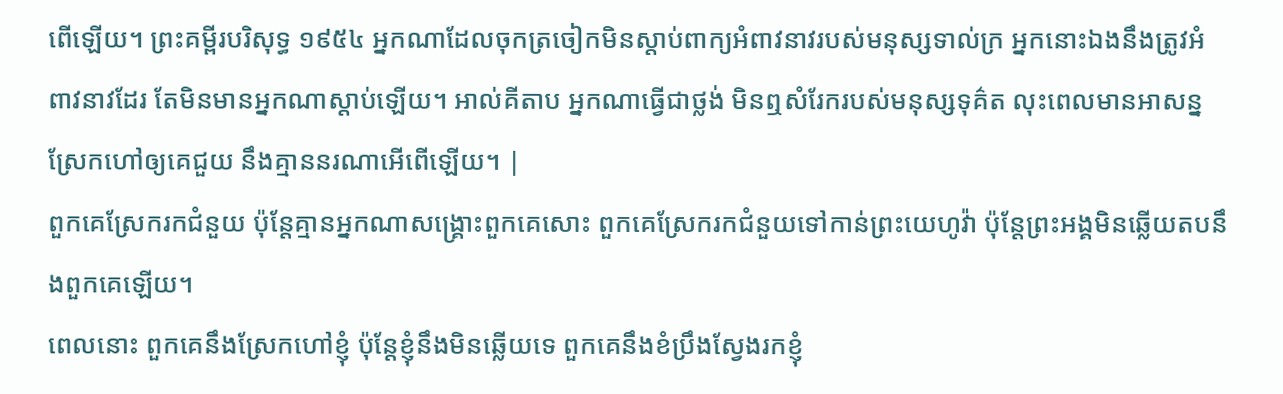ពើឡើយ។ ព្រះគម្ពីរបរិសុទ្ធ ១៩៥៤ អ្នកណាដែលចុកត្រចៀកមិនស្តាប់ពាក្យអំពាវនាវរបស់មនុស្សទាល់ក្រ អ្នកនោះឯងនឹងត្រូវអំពាវនាវដែរ តែមិនមានអ្នកណាស្តាប់ឡើយ។ អាល់គីតាប អ្នកណាធ្វើជាថ្លង់ មិនឮសំរែករបស់មនុស្សទុគ៌ត លុះពេលមានអាសន្នស្រែកហៅឲ្យគេជួយ នឹងគ្មាននរណាអើពើឡើយ។ |
ពួកគេស្រែករកជំនួយ ប៉ុន្តែគ្មានអ្នកណាសង្គ្រោះពួកគេសោះ ពួកគេស្រែករកជំនួយទៅកាន់ព្រះយេហូវ៉ា ប៉ុន្តែព្រះអង្គមិនឆ្លើយតបនឹងពួកគេឡើយ។
ពេលនោះ ពួកគេនឹងស្រែកហៅខ្ញុំ ប៉ុន្តែខ្ញុំនឹងមិនឆ្លើយទេ ពួកគេនឹងខំប្រឹងស្វែងរកខ្ញុំ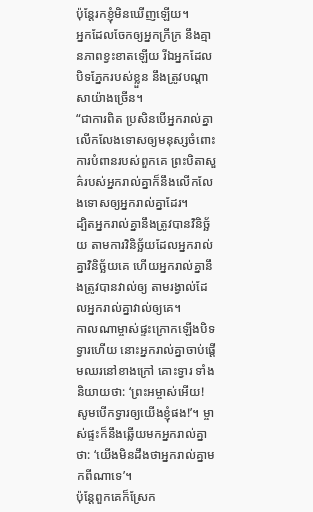ប៉ុន្តែរកខ្ញុំមិនឃើញឡើយ។
អ្នកដែលចែកឲ្យអ្នកក្រីក្រ នឹងគ្មានភាពខ្វះខាតឡើយ រីឯអ្នកដែលបិទភ្នែករបស់ខ្លួន នឹងត្រូវបណ្ដាសាយ៉ាងច្រើន។
“ជាការពិត ប្រសិនបើអ្នករាល់គ្នាលើកលែងទោសឲ្យមនុស្សចំពោះការបំពានរបស់ពួកគេ ព្រះបិតាសួគ៌របស់អ្នករាល់គ្នាក៏នឹងលើកលែងទោសឲ្យអ្នករាល់គ្នាដែរ។
ដ្បិតអ្នករាល់គ្នានឹងត្រូវបានវិនិច្ឆ័យ តាមការវិនិច្ឆ័យដែលអ្នករាល់គ្នាវិនិច្ឆ័យគេ ហើយអ្នករាល់គ្នានឹងត្រូវបានវាល់ឲ្យ តាមរង្វាល់ដែលអ្នករាល់គ្នាវាល់ឲ្យគេ។
កាលណាម្ចាស់ផ្ទះក្រោកឡើងបិទទ្វារហើយ នោះអ្នករាល់គ្នាចាប់ផ្ដើមឈរនៅខាងក្រៅ គោះទ្វារ ទាំងនិយាយថា: ‘ព្រះអម្ចាស់អើយ! សូមបើកទ្វារឲ្យយើងខ្ញុំផង!’។ ម្ចាស់ផ្ទះក៏នឹងឆ្លើយមកអ្នករាល់គ្នាថា: ‘យើងមិនដឹងថាអ្នករាល់គ្នាមកពីណាទេ’។
ប៉ុន្តែពួកគេក៏ស្រែក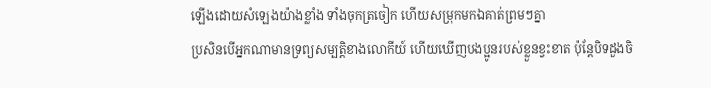ឡើងដោយសំឡេងយ៉ាងខ្លាំង ទាំងចុកត្រចៀក ហើយសម្រុកមកឯគាត់ព្រមៗគ្នា
ប្រសិនបើអ្នកណាមានទ្រព្យសម្បត្តិខាងលោកីយ៍ ហើយឃើញបងប្អូនរបស់ខ្លួនខ្វះខាត ប៉ុន្តែបិទដួងចិ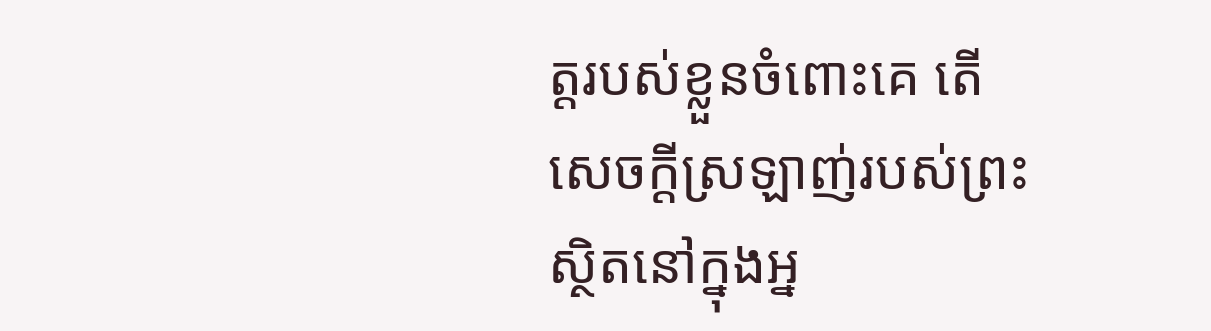ត្តរបស់ខ្លួនចំពោះគេ តើសេចក្ដីស្រឡាញ់របស់ព្រះស្ថិតនៅក្នុងអ្ន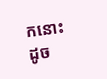កនោះដូច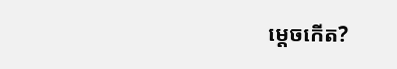ម្ដេចកើត?